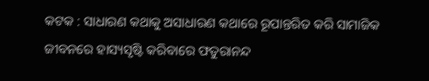କଟକ : ସାଧାରଣ କଥାକୁ ଅସାଧାରଣ କଥାରେ ରୂପାନ୍ତରିତ କରି ସାମାଜିକ ଜୀବନରେ ହାସ୍ୟସୃଷ୍ଟି କରିବାରେ ଫତୁରାନନ୍ଦ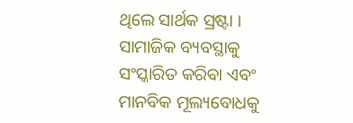ଥିଲେ ସାର୍ଥକ ସ୍ରଷ୍ଟା । ସାମାଜିକ ବ୍ୟବସ୍ଥାକୁ ସଂସ୍କାରିତ କରିବା ଏବଂ ମାନବିକ ମୂଲ୍ୟବୋଧକୁ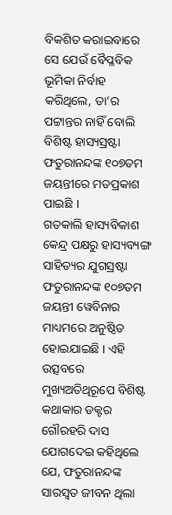ବିକଶିତ କରାଇବାରେ ସେ ଯେଉଁ ବୈପ୍ଳବିକ ଭୂମିକା ନିର୍ବାହ କରିଥିଲେ, ତା’ର ପଟ୍ଟାନ୍ତର ନାହିଁ ବୋଲି ବିଶିଷ୍ଟ ହାସ୍ୟସ୍ରଷ୍ଟା ଫତୁରାନନ୍ଦଙ୍କ ୧୦୭ତମ ଜୟନ୍ତୀରେ ମତପ୍ରକାଶ ପାଇଛି ।
ଗତକାଲି ହାସ୍ୟବିକାଶ କେନ୍ଦ୍ର ପକ୍ଷରୁ ହାସ୍ୟବ୍ୟଙ୍ଗ ସାହିତ୍ୟର ଯୁଗସ୍ରଷ୍ଟା ଫତୁରାନନ୍ଦଙ୍କ ୧୦୭ତମ ଜୟନ୍ତୀ ୱେବିନାର ମାଧ୍ୟମରେ ଅନୁଷ୍ଠିତ ହୋଇଯାଇଛି । ଏହି ଉତ୍ସବରେ ମୁଖ୍ୟଅତିଥିରୂପେ ବିଶିଷ୍ଟ କଥାକାର ଡକ୍ଟର ଗୌରହରି ଦାସ ଯୋଗଦେଇ କହିଥିଲେ ଯେ, ଫତୁରାନନ୍ଦଙ୍କ ସାରସ୍ୱତ ଜୀବନ ଥିଲା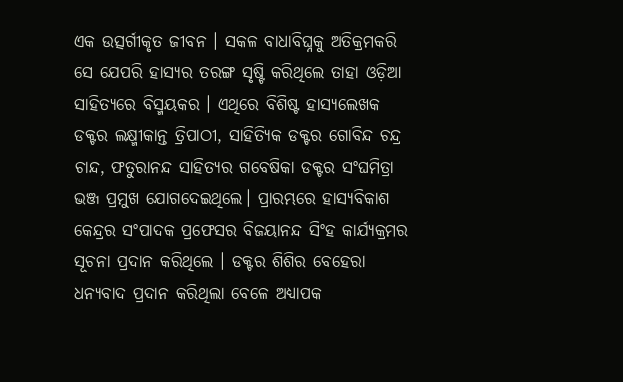ଏକ ଉତ୍ସର୍ଗୀକୃତ ଜୀବନ । ସକଳ ବାଧାବିଘ୍ନକୁ ଅତିକ୍ରମକରି ସେ ଯେପରି ହାସ୍ୟର ତରଙ୍ଗ ସୃଷ୍ଟି କରିଥିଲେ ତାହା ଓଡ଼ିଆ ସାହିତ୍ୟରେ ବିସ୍ମୟକର । ଏଥିରେ ବିଶିଷ୍ଟ ହାସ୍ୟଲେଖକ ଡକ୍ଟର ଲକ୍ଷ୍ମୀକାନ୍ତ ତ୍ରିପାଠୀ, ସାହିତ୍ୟିକ ଡକ୍ଟର ଗୋବିନ୍ଦ ଚନ୍ଦ୍ର ଚାନ୍ଦ, ଫତୁରାନନ୍ଦ ସାହିତ୍ୟର ଗବେଷିକା ଡକ୍ଟର ସଂଘମିତ୍ରା ଭଞ୍ଜ ପ୍ରମୁଖ ଯୋଗଦେଇଥିଲେ। ପ୍ରାରମ୍ଭରେ ହାସ୍ୟବିକାଶ କେନ୍ଦ୍ରର ସଂପାଦକ ପ୍ରଫେସର ବିଜୟାନନ୍ଦ ସିଂହ କାର୍ଯ୍ୟକ୍ରମର ସୂଚନା ପ୍ରଦାନ କରିଥିଲେ । ଡକ୍ଟର ଶିଶିର ବେହେରା ଧନ୍ୟବାଦ ପ୍ରଦାନ କରିଥିଲା ବେଳେ ଅଧ୍ୟାପକ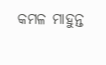କମଳ ମାହୁନ୍ତ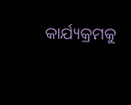କାର୍ଯ୍ୟକ୍ରମକୁ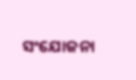ସଂଯୋଜନା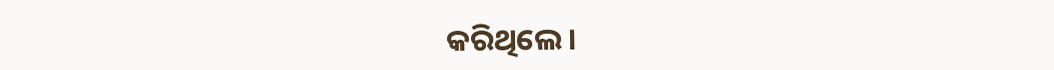କରିଥିଲେ ।